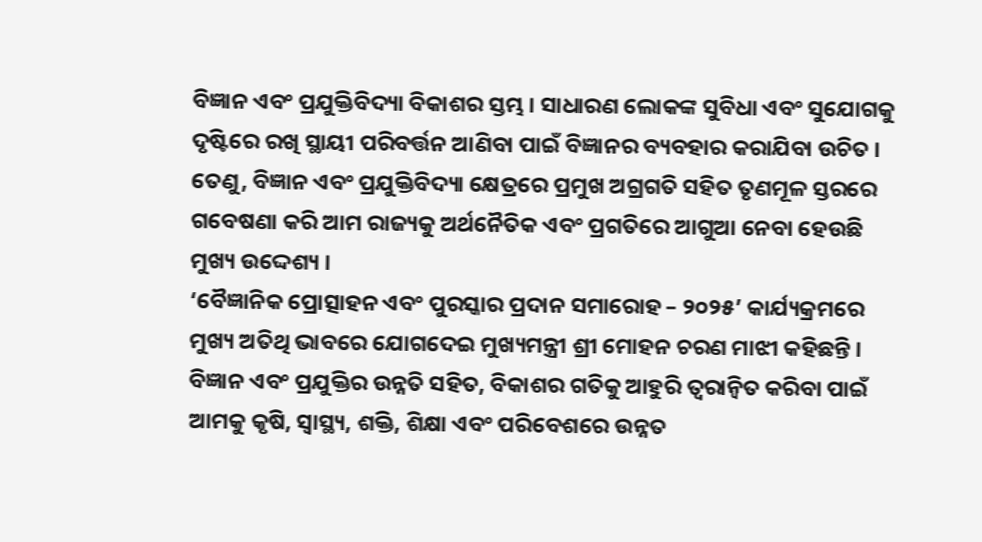ବିଜ୍ଞାନ ଏବଂ ପ୍ରଯୁକ୍ତିବିଦ୍ୟା ବିକାଶର ସ୍ତମ୍ଭ । ସାଧାରଣ ଲୋକଙ୍କ ସୁବିଧା ଏବଂ ସୁଯୋଗକୁ ଦୃଷ୍ଟିରେ ରଖି ସ୍ଥାୟୀ ପରିବର୍ତ୍ତନ ଆଣିବା ପାଇଁ ବିଜ୍ଞାନର ବ୍ୟବହାର କରାଯିବା ଉଚିତ । ତେଣୁ, ବିଜ୍ଞାନ ଏବଂ ପ୍ରଯୁକ୍ତିବିଦ୍ୟା କ୍ଷେତ୍ରରେ ପ୍ରମୁଖ ଅଗ୍ରଗତି ସହିତ ତୃଣମୂଳ ସ୍ତରରେ ଗବେଷଣା କରି ଆମ ରାଜ୍ୟକୁ ଅର୍ଥନୈତିକ ଏବଂ ପ୍ରଗତିରେ ଆଗୁଆ ନେବା ହେଉଛି ମୁଖ୍ୟ ଉଦ୍ଦେଶ୍ୟ ।
‘ବୈଜ୍ଞାନିକ ପ୍ରୋତ୍ସାହନ ଏବଂ ପୁରସ୍କାର ପ୍ରଦାନ ସମାରୋହ – ୨୦୨୫’ କାର୍ଯ୍ୟକ୍ରମରେ ମୁଖ୍ୟ ଅତିଥି ଭାବରେ ଯୋଗଦେଇ ମୁଖ୍ୟମନ୍ତ୍ରୀ ଶ୍ରୀ ମୋହନ ଚରଣ ମାଝୀ କହିଛନ୍ତି । ବିଜ୍ଞାନ ଏବଂ ପ୍ରଯୁକ୍ତିର ଉନ୍ନତି ସହିତ, ବିକାଶର ଗତିକୁ ଆହୁରି ତ୍ୱରାନ୍ୱିତ କରିବା ପାଇଁ ଆମକୁ କୃଷି, ସ୍ୱାସ୍ଥ୍ୟ, ଶକ୍ତି, ଶିକ୍ଷା ଏବଂ ପରିବେଶରେ ଉନ୍ନତ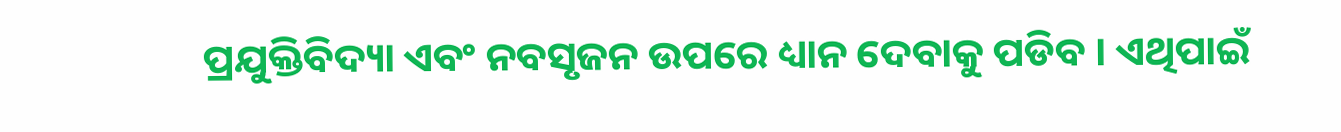ପ୍ରଯୁକ୍ତିବିଦ୍ୟା ଏବଂ ନବସୃଜନ ଉପରେ ଧ୍ୟାନ ଦେବାକୁ ପଡିବ । ଏଥିପାଇଁ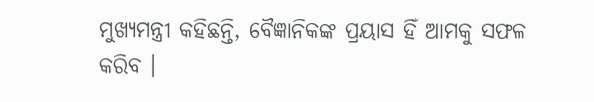ମୁଖ୍ୟମନ୍ତ୍ରୀ କହିଛନ୍ତି, ବୈଜ୍ଞାନିକଙ୍କ ପ୍ରୟାସ ହିଁ ଆମକୁ ସଫଳ କରିବ ।